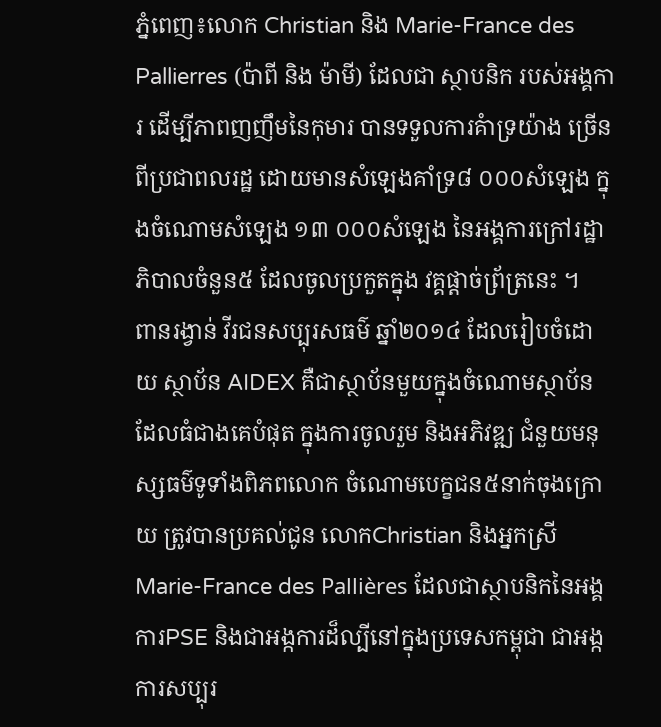ភ្នំពេញ៖លោក Christian និង Marie-France des Pallierres (ប៉ាពី និង ម៉ាមី) ដែលជា ស្ថាបនិក របស់អង្គការ ដើម្បីភាពញញឹមនៃកុមារ បានទទួលការគំាទ្រយ៉ាង ច្រើន ពីប្រជាពលរដ្ឋ ដោយមានសំឡេងគាំទ្រ៨ ០០០សំឡេង ក្នុងចំណោមសំឡេង ១៣ ០០០សំឡេង នៃអង្គការក្រៅរដ្ឋាភិបាលចំនួន៥ ដែលចូលប្រកួតក្នុង វគ្គផ្តាច់ព្រ័ត្រនេះ ។
ពានរង្វាន់ វីរជនសប្បុរសធម៌ ឆ្នាំ២០១៤ ដែលរៀបចំដោយ ស្ថាប័ន AIDEX គឺជាស្ថាប័នមួយក្នុងចំណោមស្ថាប័ន ដែលធំជាងគេបំផុត ក្នុងការចូលរួម និងអភិវឌ្ឍ ជំនួយមនុស្សធម៌ទូទាំងពិភពលោក ចំណោមបេក្ខជន៥នាក់ចុងក្រោយ ត្រូវបានប្រគល់ជូន លោកChristian និងអ្នកស្រី Marie-France des Pallières ដែលជាស្ថាបនិកនៃអង្គការPSE និងជាអង្កការដ៏ល្បីនៅក្នុងប្រទេសកម្ពុជា ជាអង្កការសប្បុរ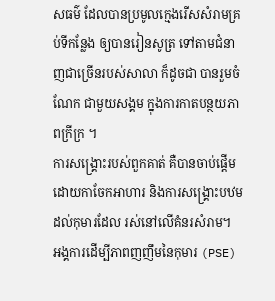សធម៌ ដែលបានប្រមូលក្មេងរើសសំរាមគ្រប់ទីកន្លែង ឲ្យបានរៀនសូត្រ ទៅតាមជំនាញជាច្រើនរបស់សាលា ក៏ដូចជា បានរួមចំណែក ជាមួយសង្គម ក្នុងការកាតបន្ថយភាពក្រីក្រ ។
ការសង្រ្គោះរបស់ពួកគាត់ គឺបានចាប់ផ្តើមដោយកាចែកអាហារ និងការសង្រ្គោះបឋម ដល់កុមារដែល រស់នៅលើគំនរសំរាម។
អង្គការដើម្បីភាពញញឹមនៃកុមារ (PSE)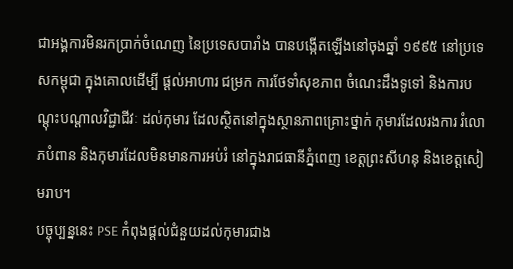ជាអង្គការមិនរកប្រាក់ចំណេញ នៃប្រទេសបារាំង បានបង្កើតឡើងនៅចុងឆ្នាំ ១៩៩៥ នៅប្រទេសកម្ពុជា ក្នុងគោលដើម្បី ផ្តល់អាហារ ជម្រក ការថែទាំសុខភាព ចំណេះដឹងទូទៅ និងការបណ្តុះបណ្តាលវិជ្ជាជីវៈ ដល់កុមារ ដែលស្ថិតនៅក្នុងស្ថានភាពគ្រោះថ្នាក់ កុមារដែលរងការ រំលោភបំពាន និងកុមារដែលមិនមានការអប់រំ នៅក្នុងរាជធានីភ្នំពេញ ខេត្តព្រះសីហនុ និងខេត្តសៀមរាប។
បច្ចុប្បន្ននេះ PSE កំពុងផ្តល់ជំនួយដល់កុមារជាង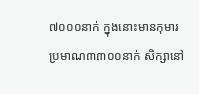៧០០០នាក់ ក្នុងនោះមានកុមារប្រមាណ៣៣០០នាក់ សិក្សានៅ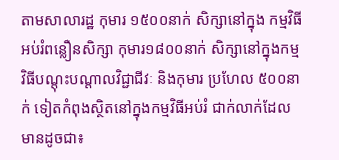តាមសាលារដ្ឋ កុមារ ១៥០០នាក់ សិក្សានៅក្នុង កម្មវិធីអប់រំពន្លឿនសិក្សា កុមារ១៨០០នាក់ សិក្សានៅក្នុងកម្មវិធីបណ្តុះបណ្តាលវិជ្ជាជីវៈ និងកុមារ ប្រហែល ៥០០នាក់ ទៀតកំពុងស្ថិតនៅក្នុងកម្មវិធីអប់រំ ជាក់លាក់ដែលមានដូចជា៖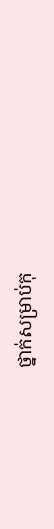ថ្នាក់សម្រាប់កុ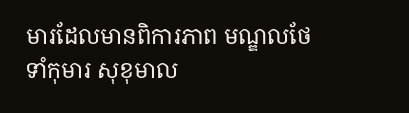មារដែលមានពិការភាព មណ្ឌលថែទាំកុមារ សុខុមាល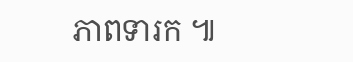ភាពទារក ៕